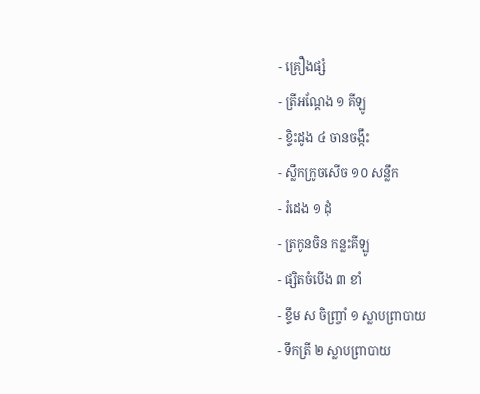- គ្រឿងផ្សំ
- ត្រីអណ្តែង ១ គីឡូ
- ខ្ទិះដូង ៤ ចានចង្កឹះ
- ស្លឹកក្រូចសើច ១០ សន្លឹក
- រំដេង ១ ដុំ
- ត្រកូនចិន កន្លះគីឡូ
- ផ្សិតចំបើង ៣ ខាំ
- ខ្ទឹម ស ចិញ្រ្ចាំ ១ ស្លាបព្រាបាយ
- ទឹកត្រី ២ ស្លាបព្រាបាយ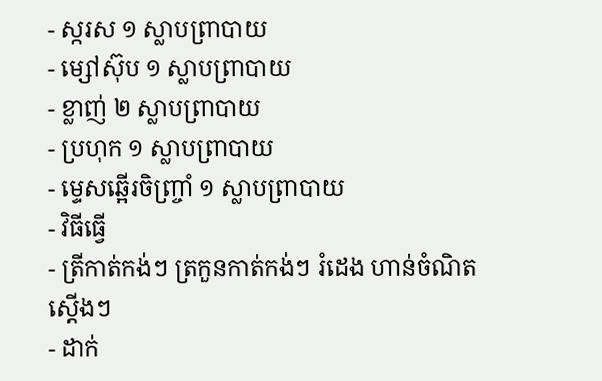- ស្ករស ១ ស្លាបព្រាបាយ
- ម្សៅស៊ុប ១ ស្លាបព្រាបាយ
- ខ្លាញ់ ២ ស្លាបព្រាបាយ
- ប្រហុក ១ ស្លាបព្រាបាយ
- ម្ទេសឆ្អើរចិញ្រ្ចាំ ១ ស្លាបព្រាបាយ
- វិធីធ្វើ
- ត្រីកាត់កង់ៗ ត្រកួនកាត់កង់ៗ រំដេង ហាន់ចំណិតស្តើងៗ
- ដាក់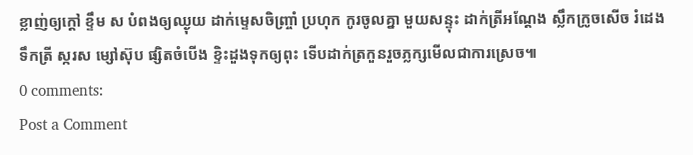ខ្លាញ់ឲ្យក្តៅ ខ្ទឹម ស បំពងឲ្យឈ្ងុយ ដាក់ម្ទេសចិញ្ច្រាំ ប្រហុក កូរចូលគ្នា មួយសន្ទុះ ដាក់ត្រីអណ្តែង ស្លឹកក្រូចសើច រំដេង ទឹកត្រី ស្ករស ម្សៅស៊ុប ផ្សិតចំបើង ខ្ទិះដួងទុកឲ្យពុះ ទើបដាក់ត្រកួនរួចភ្លក្សមើលជាការស្រេច៕
0 comments:
Post a Comment